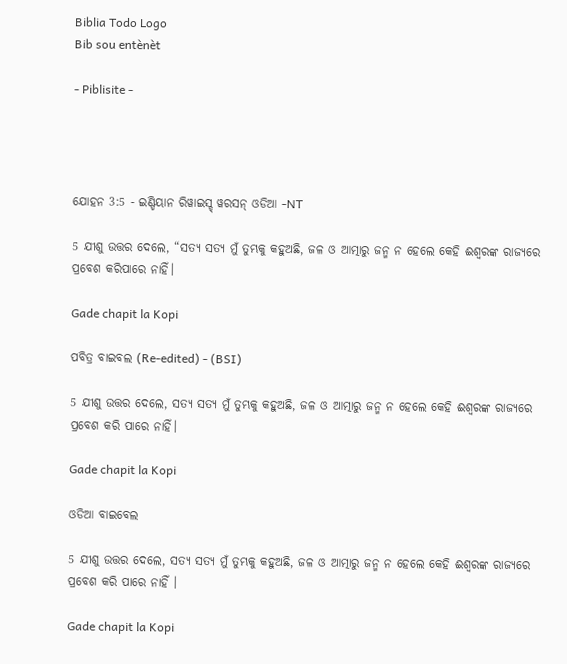Biblia Todo Logo
Bib sou entènèt

- Piblisite -




ଯୋହନ 3:5 - ଇଣ୍ଡିୟାନ ରିୱାଇସ୍ଡ୍ ୱରସନ୍ ଓଡିଆ -NT

5 ଯୀଶୁ ଉତ୍ତର ଦେଲେ, “ସତ୍ୟ ସତ୍ୟ ମୁଁ ତୁମ୍ଭକୁ କହୁଅଛି, ଜଳ ଓ ଆତ୍ମାରୁ ଜନ୍ମ ନ ହେଲେ କେହି ଈଶ୍ବରଙ୍କ ରାଜ୍ୟରେ ପ୍ରବେଶ କରିପାରେ ନାହିଁ।

Gade chapit la Kopi

ପବିତ୍ର ବାଇବଲ (Re-edited) - (BSI)

5 ଯୀଶୁ ଉତ୍ତର ଦେଲେ, ସତ୍ୟ ସତ୍ୟ ମୁଁ ତୁମ୍ଭକୁ କହୁଅଛି, ଜଳ ଓ ଆତ୍ମାରୁ ଜନ୍ମ ନ ହେଲେ କେହି ଈଶ୍ଵରଙ୍କ ରାଜ୍ୟରେ ପ୍ରବେଶ କରି ପାରେ ନାହିଁ।

Gade chapit la Kopi

ଓଡିଆ ବାଇବେଲ

5 ଯୀଶୁ ଉତ୍ତର ଦେଲେ, ସତ୍ୟ ସତ୍ୟ ମୁଁ ତୁମ୍ଭକୁ କହୁଅଛି, ଜଳ ଓ ଆତ୍ମାରୁ ଜନ୍ମ ନ ହେଲେ କେହି ଈଶ୍ୱରଙ୍କ ରାଜ୍ୟରେ ପ୍ରବେଶ କରି ପାରେ ନାହିଁ ।

Gade chapit la Kopi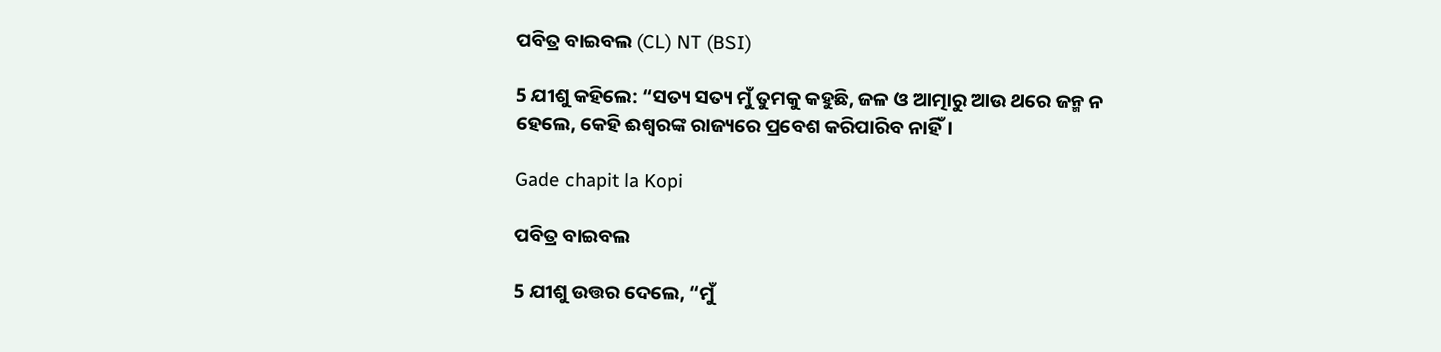ପବିତ୍ର ବାଇବଲ (CL) NT (BSI)

5 ଯୀଶୁ କହିଲେ: “ସତ୍ୟ ସତ୍ୟ ମୁଁ ତୁମକୁ କହୁଛି, ଜଳ ଓ ଆତ୍ମାରୁ ଆଉ ଥରେ ଜନ୍ମ ନ ହେଲେ, କେହି ଈଶ୍ୱରଙ୍କ ରାଜ୍ୟରେ ପ୍ରବେଶ କରିପାରିବ ନାହିଁ।

Gade chapit la Kopi

ପବିତ୍ର ବାଇବଲ

5 ଯୀଶୁ ଉତ୍ତର ଦେଲେ, “ମୁଁ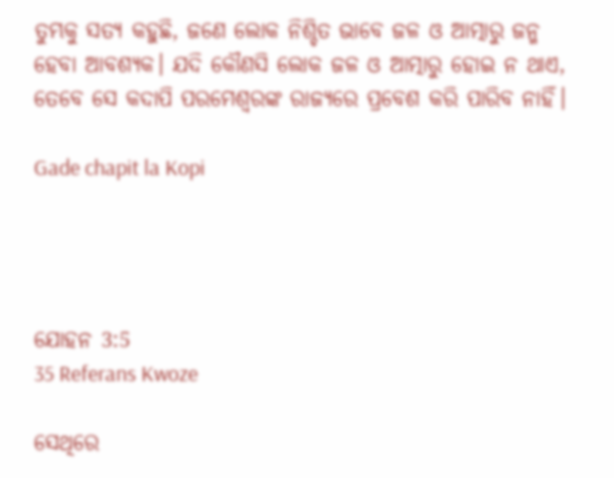ତୁମ୍ଭକୁ ସତ୍ୟ କହୁଛି, ଜଣେ ଲୋକ ନିଶ୍ଚିତ ଭାବେ ଜଳ ଓ ଆତ୍ମାରୁ ଜନ୍ମ ହେବା ଆବଶ୍ୟକ। ଯଦି କୌଣସି ଲୋକ ଜଳ ଓ ଆତ୍ମାରୁ ହୋଇ ନ ଥାଏ, ତେବେ ସେ କଦାପି ପରମେଶ୍ୱରଙ୍କ ରାଜ୍ୟରେ ପ୍ରବେଶ କରି ପାରିବ ନାହିଁ।

Gade chapit la Kopi




ଯୋହନ 3:5
35 Referans Kwoze

ସେଥିରେ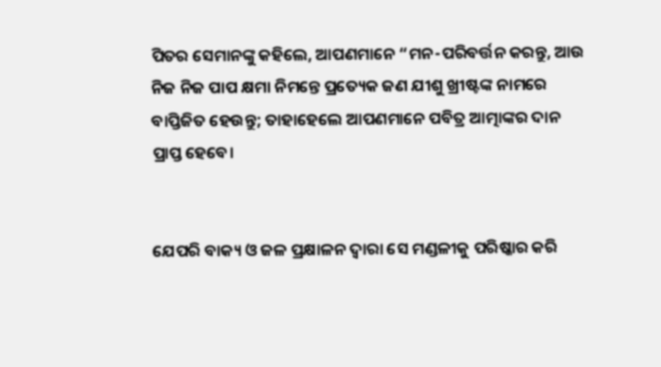ପିତର ସେମାନଙ୍କୁ କହିଲେ, ଆପଣମାନେ “ମନ-ପରିବର୍ତ୍ତନ କରନ୍ତୁ, ଆଉ ନିଜ ନିଜ ପାପ କ୍ଷମା ନିମନ୍ତେ ପ୍ରତ୍ୟେକ ଜଣ ଯୀଶୁ ଖ୍ରୀଷ୍ଟଙ୍କ ନାମରେ ବାପ୍ତିଜିତ ହେଉନ୍ତୁ; ତାହାହେଲେ ଆପଣମାନେ ପବିତ୍ର ଆତ୍ମାଙ୍କର ଦାନ ପ୍ରାପ୍ତ ହେବେ।


ଯେପରି ବାକ୍ୟ ଓ ଜଳ ପ୍ରକ୍ଷାଳନ ଦ୍ୱାରା ସେ ମଣ୍ଡଳୀକୁ ପରିଷ୍କାର କରି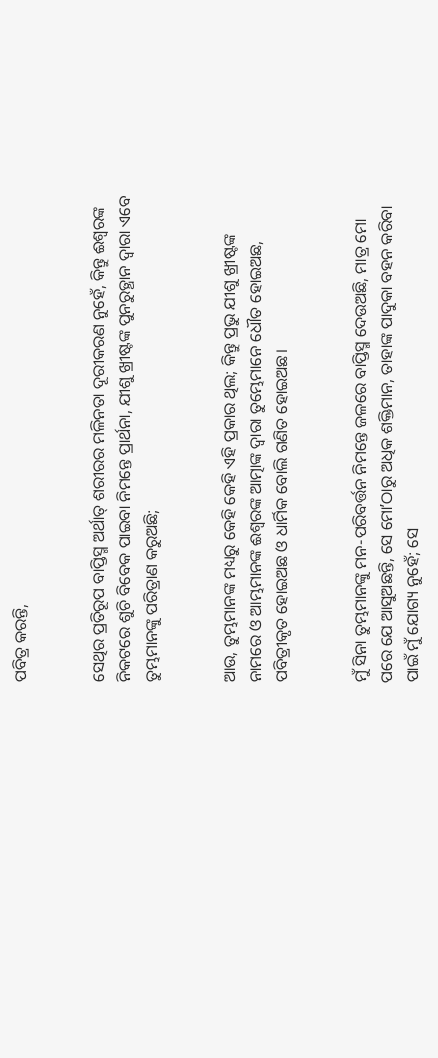ପବିତ୍ର କରନ୍ତି,


ସେଥିର ପ୍ରତିରୂପ ବାପ୍ତିସ୍ମ ଅର୍ଥାତ୍‍ ଶରୀରର ମଳିନତା ଦୂରୀକରଣ ନୁହେଁ, କିନ୍ତୁ ଈଶ୍ବରଙ୍କ ନିକଟରେ ଶୁଚି ବିବେକ ପାଇବା ନିମନ୍ତେ ପ୍ରାର୍ଥନା, ଯୀଶୁ ଖ୍ରୀଷ୍ଟଙ୍କ ପୁନରୁତ୍ଥାନ ଦ୍ୱାରା ଏବେ ତୁମ୍ଭମାନଙ୍କୁ ପରିତ୍ରାଣ କରୁଅଛି;


ଆଉ, ତୁମ୍ଭମାନଙ୍କ ମଧ୍ୟରୁ କେହି କେହି ଏହି ପ୍ରକାର ଥିଲ; କିନ୍ତୁ ପ୍ରଭୁ ଯୀଶୁ ଖ୍ରୀଷ୍ଟଙ୍କ ନାମରେ ଓ ଆମ୍ଭମାନଙ୍କ ଈଶ୍ବରଙ୍କ ଆତ୍ମାଙ୍କ ଦ୍ୱାରା ତୁମ୍ଭେମାନେ ଧୌତ ହୋଇଅଛ, ପବିତ୍ରୀକୃତ ହୋଇଅଛ ଓ ଧାର୍ମିକ ବୋଲି ଗଣିତ ହୋଇଅଛ।


ମୁଁ ସିନା ତୁମ୍ଭମାନଙ୍କୁ ମନ-ପରିବର୍ତ୍ତନ ନିମନ୍ତେ ଜଳରେ ବାପ୍ତିସ୍ମ ଦେଉଅଛି, ମାତ୍ର ମୋ ପରେ ଯେ ଆସୁଅଛନ୍ତି, ସେ ମୋʼଠାରୁ ଅଧିକ ଶକ୍ତିମାନ, ତାହାଙ୍କ ପାଦୁକା ବହନ କରିବା ପାଇଁ ମୁଁ ଯୋଗ୍ୟ ନୁହେଁ; ସେ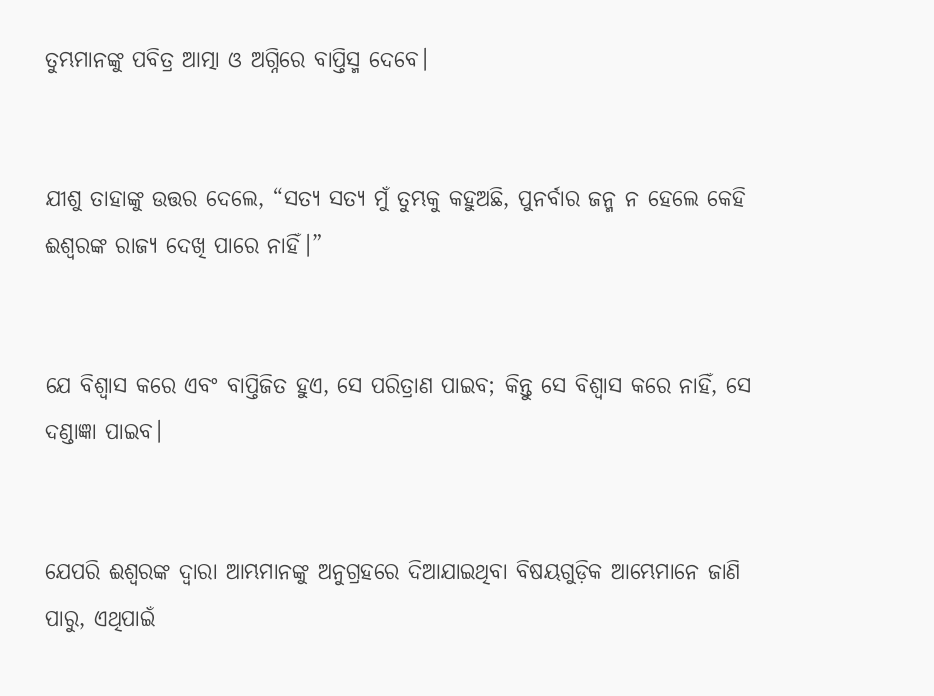ତୁମ୍ଭମାନଙ୍କୁ ପବିତ୍ର ଆତ୍ମା ଓ ଅଗ୍ନିରେ ବାପ୍ତିସ୍ମ ଦେବେ।


ଯୀଶୁ ତାହାଙ୍କୁ ଉତ୍ତର ଦେଲେ, “ସତ୍ୟ ସତ୍ୟ ମୁଁ ତୁମ୍ଭକୁ କହୁଅଛି, ପୁନର୍ବାର ଜନ୍ମ ନ ହେଲେ କେହି ଈଶ୍ବରଙ୍କ ରାଜ୍ୟ ଦେଖି ପାରେ ନାହିଁ।”


ଯେ ବିଶ୍ୱାସ କରେ ଏବଂ ବାପ୍ତିଜିତ ହୁଏ, ସେ ପରିତ୍ରାଣ ପାଇବ; କିନ୍ତୁ ସେ ବିଶ୍ୱାସ କରେ ନାହିଁ, ସେ ଦଣ୍ଡାଜ୍ଞା ପାଇବ।


ଯେପରି ଈଶ୍ବରଙ୍କ ଦ୍ୱାରା ଆମ୍ଭମାନଙ୍କୁ ଅନୁଗ୍ରହରେ ଦିଆଯାଇଥିବା ବିଷୟଗୁଡ଼ିକ ଆମ୍ଭେମାନେ ଜାଣି ପାରୁ, ଏଥିପାଇଁ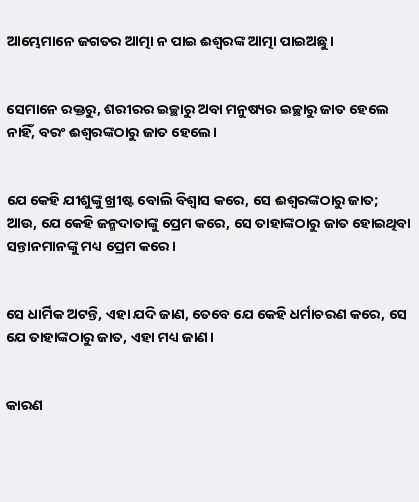ଆମ୍ଭେମାନେ ଜଗତର ଆତ୍ମା ନ ପାଇ ଈଶ୍ବରଙ୍କ ଆତ୍ମା ପାଇଅଛୁ।


ସେମାନେ ରକ୍ତରୁ, ଶରୀରର ଇଚ୍ଛାରୁ ଅବା ମନୁଷ୍ୟର ଇଚ୍ଛାରୁ ଜାତ ହେଲେ ନାହିଁ, ବରଂ ଈଶ୍ବରଙ୍କଠାରୁ ଜାତ ହେଲେ।


ଯେ କେହି ଯୀଶୁଙ୍କୁ ଖ୍ରୀଷ୍ଟ ବୋଲି ବିଶ୍ୱାସ କରେ, ସେ ଈଶ୍ବରଙ୍କଠାରୁ ଜାତ; ଆଉ, ଯେ କେହି ଜନ୍ମଦାତାଙ୍କୁ ପ୍ରେମ କରେ, ସେ ତାହାଙ୍କଠାରୁ ଜାତ ହୋଇଥିବା ସନ୍ତାନମାନଙ୍କୁ ମଧ୍ୟ ପ୍ରେମ କରେ।


ସେ ଧାର୍ମିକ ଅଟନ୍ତି, ଏହା ଯଦି ଜାଣ, ତେବେ ଯେ କେହି ଧର୍ମାଚରଣ କରେ, ସେ ଯେ ତାହାଙ୍କଠାରୁ ଜାତ, ଏହା ମଧ୍ୟ ଜାଣ।


କାରଣ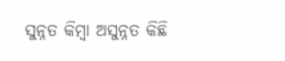ସୁନ୍ନତ କିମ୍ବା ଅସୁନ୍ନତ କିଛି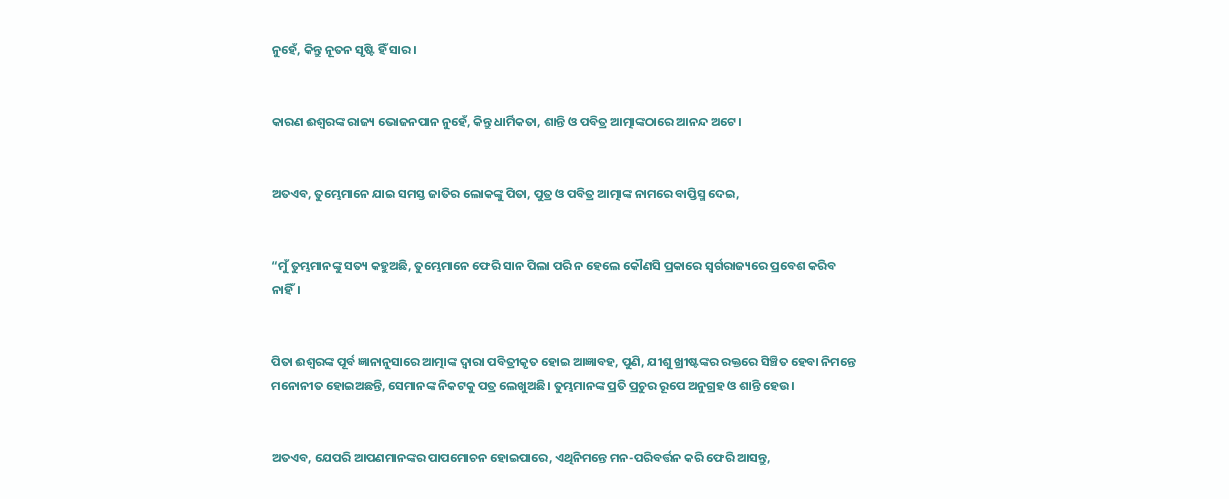ନୁହେଁ, କିନ୍ତୁ ନୂତନ ସୃଷ୍ଟି ହିଁ ସାର।


କାରଣ ଈଶ୍ବରଙ୍କ ରାଜ୍ୟ ଭୋଜନପାନ ନୁହେଁ, କିନ୍ତୁ ଧାର୍ମିକତା, ଶାନ୍ତି ଓ ପବିତ୍ର ଆତ୍ମାଙ୍କଠାରେ ଆନନ୍ଦ ଅଟେ।


ଅତଏବ, ତୁମ୍ଭେମାନେ ଯାଇ ସମସ୍ତ ଜାତିର ଲୋକଙ୍କୁ ପିତା, ପୁତ୍ର ଓ ପବିତ୍ର ଆତ୍ମାଙ୍କ ନାମରେ ବାପ୍ତିସ୍ମ ଦେଇ,


“ମୁଁ ତୁମ୍ଭମାନଙ୍କୁ ସତ୍ୟ କହୁଅଛି, ତୁମ୍ଭେମାନେ ଫେରି ସାନ ପିଲା ପରି ନ ହେଲେ କୌଣସି ପ୍ରକାରେ ସ୍ୱର୍ଗରାଜ୍ୟରେ ପ୍ରବେଶ କରିବ ନାହିଁ।


ପିତା ଈଶ୍ବରଙ୍କ ପୂର୍ବ ଜ୍ଞାନାନୁସାରେ ଆତ୍ମାଙ୍କ ଦ୍ୱାରା ପବିତ୍ରୀକୃତ ହୋଇ ଆଜ୍ଞାବହ, ପୁଣି, ଯୀଶୁ ଖ୍ରୀଷ୍ଟଙ୍କର ରକ୍ତରେ ସିଞ୍ଚିତ ହେବା ନିମନ୍ତେ ମନୋନୀତ ହୋଇଅଛନ୍ତି, ସେମାନଙ୍କ ନିକଟକୁ ପତ୍ର ଲେଖୁଅଛି। ତୁମ୍ଭମାନଙ୍କ ପ୍ରତି ପ୍ରଚୁର ରୂପେ ଅନୁଗ୍ରହ ଓ ଶାନ୍ତି ହେଉ।


ଅତଏବ, ଯେପରି ଆପଣମାନଙ୍କର ପାପମୋଚନ ହୋଇପାରେ, ଏଥିନିମନ୍ତେ ମନ-ପରିବର୍ତ୍ତନ କରି ଫେରି ଆସନ୍ତୁ,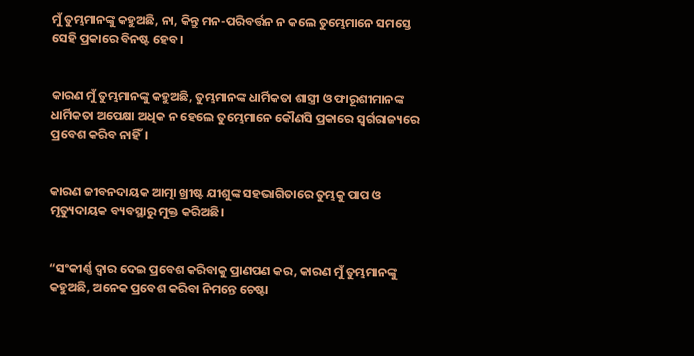ମୁଁ ତୁମ୍ଭମାନଙ୍କୁ କହୁଅଛି, ନା, କିନ୍ତୁ ମନ-ପରିବର୍ତ୍ତନ ନ କଲେ ତୁମ୍ଭେମାନେ ସମସ୍ତେ ସେହି ପ୍ରକାରେ ବିନଷ୍ଟ ହେବ।


କାରଣ ମୁଁ ତୁମ୍ଭମାନଙ୍କୁ କହୁଅଛି, ତୁମ୍ଭମାନଙ୍କ ଧାର୍ମିକତା ଶାସ୍ତ୍ରୀ ଓ ଫାରୂଶୀମାନଙ୍କ ଧାର୍ମିକତା ଅପେକ୍ଷା ଅଧିକ ନ ହେଲେ ତୁମ୍ଭେମାନେ କୌଣସି ପ୍ରକାରେ ସ୍ୱର୍ଗରାଜ୍ୟରେ ପ୍ରବେଶ କରିବ ନାହିଁ।


କାରଣ ଜୀବନଦାୟକ ଆତ୍ମା ଖ୍ରୀଷ୍ଟ ଯୀଶୁଙ୍କ ସହଭାଗିତାରେ ତୁମ୍ଭକୁ ପାପ ଓ ମୃତ୍ୟୁଦାୟକ ବ୍ୟବସ୍ଥାରୁ ମୁକ୍ତ କରିଅଛି।


“ସଂକୀର୍ଣ୍ଣ ଦ୍ୱାର ଦେଇ ପ୍ରବେଶ କରିବାକୁ ପ୍ରାଣପଣ କର, କାରଣ ମୁଁ ତୁମ୍ଭମାନଙ୍କୁ କହୁଅଛି, ଅନେକ ପ୍ରବେଶ କରିବା ନିମନ୍ତେ ଚେଷ୍ଟା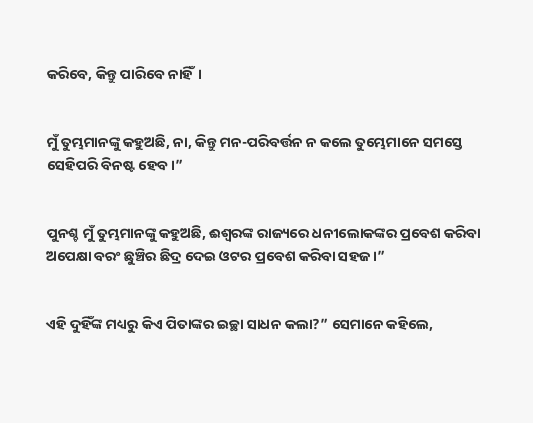କରିବେ, କିନ୍ତୁ ପାରିବେ ନାହିଁ।


ମୁଁ ତୁମ୍ଭମାନଙ୍କୁ କହୁଅଛି, ନା, କିନ୍ତୁ ମନ-ପରିବର୍ତ୍ତନ ନ କଲେ ତୁମ୍ଭେମାନେ ସମସ୍ତେ ସେହିପରି ବିନଷ୍ଟ ହେବ।”


ପୁନଶ୍ଚ ମୁଁ ତୁମ୍ଭମାନଙ୍କୁ କହୁଅଛି, ଈଶ୍ବରଙ୍କ ରାଜ୍ୟରେ ଧନୀଲୋକଙ୍କର ପ୍ରବେଶ କରିବା ଅପେକ୍ଷା ବରଂ ଛୁଞ୍ଚିର ଛିଦ୍ର ଦେଇ ଓଟର ପ୍ରବେଶ କରିବା ସହଜ।”


ଏହି ଦୁହିଁଙ୍କ ମଧ୍ୟରୁ କିଏ ପିତାଙ୍କର ଇଚ୍ଛା ସାଧନ କଲା?” ସେମାନେ କହିଲେ,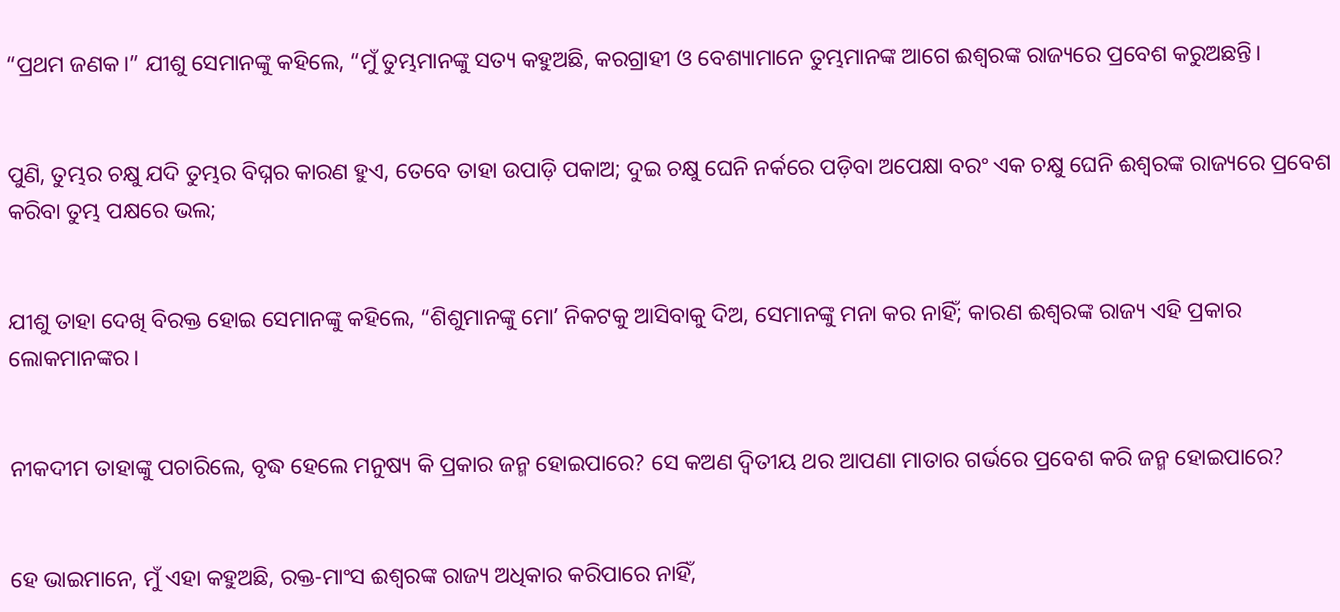“ପ୍ରଥମ ଜଣକ।” ଯୀଶୁ ସେମାନଙ୍କୁ କହିଲେ, “ମୁଁ ତୁମ୍ଭମାନଙ୍କୁ ସତ୍ୟ କହୁଅଛି, କରଗ୍ରାହୀ ଓ ବେଶ୍ୟାମାନେ ତୁମ୍ଭମାନଙ୍କ ଆଗେ ଈଶ୍ବରଙ୍କ ରାଜ୍ୟରେ ପ୍ରବେଶ କରୁଅଛନ୍ତି।


ପୁଣି, ତୁମ୍ଭର ଚକ୍ଷୁ ଯଦି ତୁମ୍ଭର ବିଘ୍ନର କାରଣ ହୁଏ, ତେବେ ତାହା ଉପାଡ଼ି ପକାଅ; ଦୁଇ ଚକ୍ଷୁ ଘେନି ନର୍କରେ ପଡ଼ିବା ଅପେକ୍ଷା ବରଂ ଏକ ଚକ୍ଷୁ ଘେନି ଈଶ୍ବରଙ୍କ ରାଜ୍ୟରେ ପ୍ରବେଶ କରିବା ତୁମ୍ଭ ପକ୍ଷରେ ଭଲ;


ଯୀଶୁ ତାହା ଦେଖି ବିରକ୍ତ ହୋଇ ସେମାନଙ୍କୁ କହିଲେ, “ଶିଶୁମାନଙ୍କୁ ମୋʼ ନିକଟକୁ ଆସିବାକୁ ଦିଅ, ସେମାନଙ୍କୁ ମନା କର ନାହିଁ; କାରଣ ଈଶ୍ବରଙ୍କ ରାଜ୍ୟ ଏହି ପ୍ରକାର ଲୋକମାନଙ୍କର।


ନୀକଦୀମ ତାହାଙ୍କୁ ପଚାରିଲେ, ବୃଦ୍ଧ ହେଲେ ମନୁଷ୍ୟ କି ପ୍ରକାର ଜନ୍ମ ହୋଇପାରେ? ସେ କଅଣ ଦ୍ୱିତୀୟ ଥର ଆପଣା ମାତାର ଗର୍ଭରେ ପ୍ରବେଶ କରି ଜନ୍ମ ହୋଇପାରେ?


ହେ ଭାଇମାନେ, ମୁଁ ଏହା କହୁଅଛି, ରକ୍ତ-ମାଂସ ଈଶ୍ବରଙ୍କ ରାଜ୍ୟ ଅଧିକାର କରିପାରେ ନାହିଁ,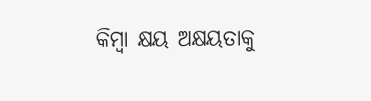କିମ୍ବା କ୍ଷୟ ଅକ୍ଷୟତାକୁ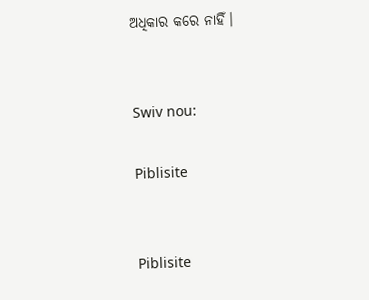ଅଧିକାର କରେ ନାହିଁ।


Swiv nou:

Piblisite


Piblisite